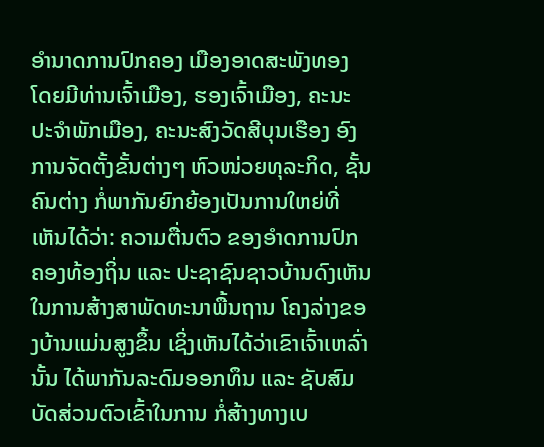ອໍານາດການປົກຄອງ ເມືອງອາດສະພັງທອງ ໂດຍມີທ່ານເຈົ້າເມືອງ, ຮອງເຈົ້າເມືອງ, ຄະນະປະຈໍາພັກເມືອງ, ຄະນະສົງວັດສີບຸນເຮືອງ ອົງການຈັດຕັ້ງຂັ້ນຕ່າງໆ ຫົວໜ່ວຍທຸລະກິດ, ຊັ້ນຄົນຕ່າງ ກໍ່ພາກັນຍົກຍ້ອງເປັນການໃຫຍ່ທີ່ເຫັນໄດ້ວ່າ: ຄວາມຕື່ນຕົວ ຂອງອໍາດການປົກຄອງທ້ອງຖິ່ນ ແລະ ປະຊາຊົນຊາວບ້ານດົງເຫັນ ໃນການສ້າງສາພັດທະນາພື້ນຖານ ໂຄງລ່າງຂອງບ້ານແມ່ນສູງຂຶ້ນ ເຊິ່ງເຫັນໄດ້ວ່າເຂົາເຈົ້າເຫລົ່ານັ້ນ ໄດ້ພາກັນລະດົມອອກທຶນ ແລະ ຊັບສົມບັດສ່ວນຕົວເຂົ້າໃນການ ກໍ່ສ້າງທາງເບ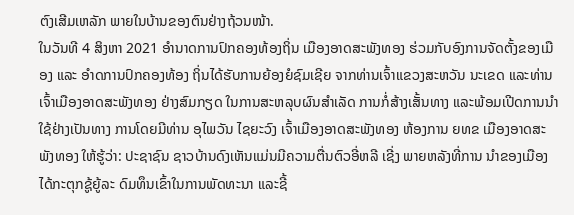ຕົງເສີມເຫລັກ ພາຍໃນບ້ານຂອງຕົນຢ່າງຖ້ວນໜ້າ.
ໃນວັນທີ 4 ສິງຫາ 2021 ອໍານາດການປົກຄອງທ້ອງຖິ່ນ ເມືອງອາດສະພັງທອງ ຮ່ວມກັບອົງການຈັດຕັ້ງຂອງເມືອງ ແລະ ອໍາດການປົກຄອງທ້ອງ ຖິ່ນໄດ້ຮັບການຍ້ອງຍໍຊົມເຊີຍ ຈາກທ່ານເຈົ້າແຂວງສະຫວັນ ນະເຂດ ແລະທ່ານເຈົ້າເມືອງອາດສະພັງທອງ ຢ່າງສົມກຽດ ໃນການສະຫລຸບຜົນສໍາເລັດ ການກໍ່ສ້າງເສັ້ນທາງ ແລະພ້ອມເປີດການນໍາໃຊ້ຢ່າງເປັນທາງ ການໂດຍມີທ່ານ ອຸໄພວັນ ໄຊຍະວົງ ເຈົ້າເມືອງອາດສະພັງທອງ ຫ້ອງການ ຍທຂ ເມືອງອາດສະພັງທອງ ໃຫ້ຮູ້ວ່າ: ປະຊາຊົນ ຊາວບ້ານດົງເຫັນແມ່ນມີຄວາມຕື່ນຕົວອີ່ຫລີ ເຊີ່ງ ພາຍຫລັງທີ່ການ ນໍາຂອງເມືອງໄດ້ກະຕຸກຊູ້ຍູ້ລະ ດົມທຶນເຂົ້າໃນການພັດທະນາ ແລະຊີ້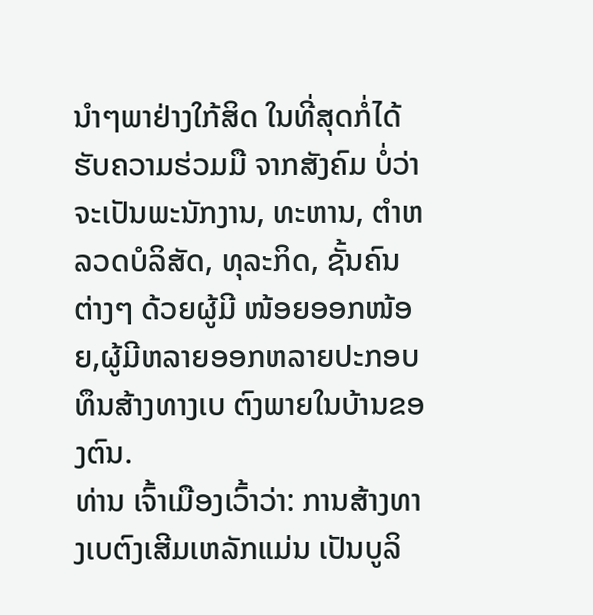ນໍາໆພາຢ່າງໃກ້ສິດ ໃນທີ່ສຸດກ່ໍໄດ້ຮັບຄວາມຮ່ວມມື ຈາກສັງຄົມ ບໍ່ວ່າຈະເປັນພະນັກງານ, ທະຫານ, ຕໍາຫລວດບໍລິສັດ, ທຸລະກິດ, ຊັ້ນຄົນຕ່າງໆ ດ້ວຍຜູ້ມີ ໜ້ອຍອອກໜ້ອຍ,ຜູ້ມີຫລາຍອອກຫລາຍປະກອບທຶນສ້າງທາງເບ ຕົງພາຍໃນບ້ານຂອງຕົນ.
ທ່ານ ເຈົ້າເມືອງເວົ້າວ່າ: ການສ້າງທາງເບຕົງເສີມເຫລັກແມ່ນ ເປັນບູລິ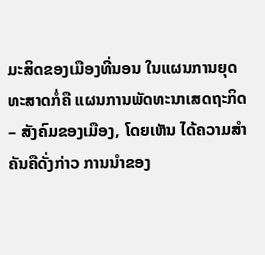ມະສິດຂອງເມືອງທີ່ນອນ ໃນແຜນການຍຸດທະສາດກໍ່ຄື ແຜນການພັດທະນາເສດຖະກິດ – ສັງຄົມຂອງເມືອງ, ໂດຍເຫັນ ໄດ້ຄວາມສໍາຄັນຄືດັ່ງກ່າວ ການນໍາຂອງ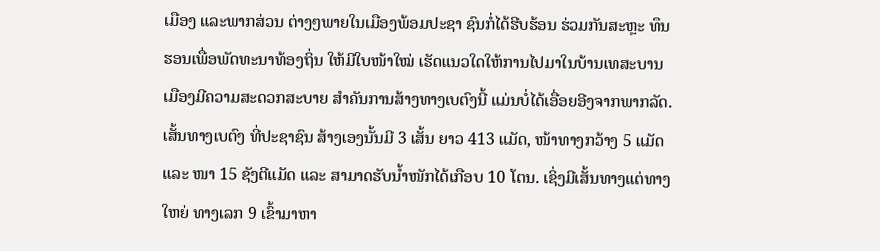ເມືອງ ແລະພາກສ່ວນ ຕ່າງໆພາຍໃນເມືອງພ້ອມປະຊາ ຊົນກໍ່ໄດ້ຮີບຮ້ອນ ຮ່ວມກັນສະຫຼະ ທຶນຮອນເພື່ອພັດທະນາທ້ອງຖິ່ນ ໃຫ້ມີໃບໜ້າໃໝ່ ເຮັດແນວໃດໃຫ້ການໄປມາໃນບ້ານເທສະບານ ເມືອງມີຄວາມສະດວກສະບາຍ ສໍາຄັນການສ້າງທາງເບຕົງນີ້ ແມ່ນບໍ່ໄດ້ເອື່ອຍອີງຈາກພາກລັດ.
ເສັ້ນທາງເບຕົງ ທີ່ປະຊາຊົນ ສ້າງເອງນັ້ນມີ 3 ເສັ້ນ ຍາວ 413 ແມັດ, ໜ້າທາງກວ້າງ 5 ແມັດ ແລະ ໜາ 15 ຊັງຕີແມັດ ແລະ ສາມາດຮັບນໍ້າໜັກໄດ້ເກືອບ 10 ໂຕນ. ເຊິ່ງມີເສັ້ນທາງແຕ່ທາງໃຫຍ່ ທາງເລກ 9 ເຂົ້າມາຫາ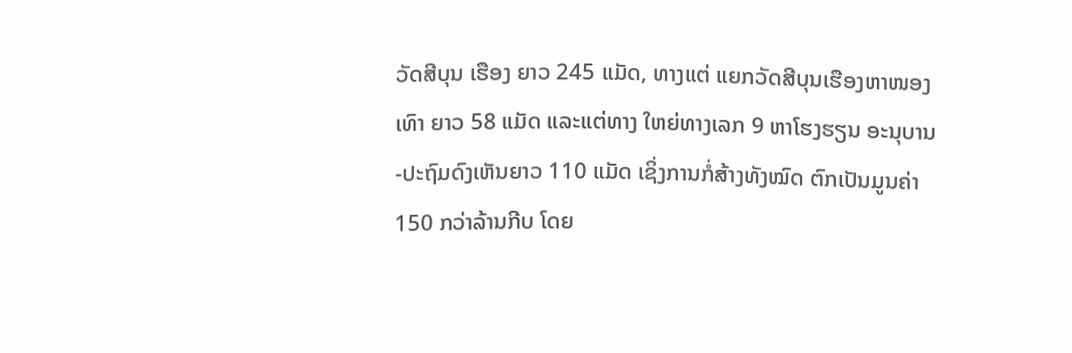ວັດສີບຸນ ເຮືອງ ຍາວ 245 ແມັດ, ທາງແຕ່ ແຍກວັດສີບຸນເຮືອງຫາໜອງເທົາ ຍາວ 58 ແມັດ ແລະແຕ່ທາງ ໃຫຍ່ທາງເລກ 9 ຫາໂຮງຮຽນ ອະນຸບານ-ປະຖົມດົງເຫັນຍາວ 110 ແມັດ ເຊິ່ງການກໍ່ສ້າງທັງໝົດ ຕົກເປັນມູນຄ່າ 150 ກວ່າລ້ານກີບ ໂດຍ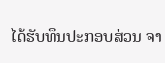ໄດ້ຮັບທຶນປະກອບສ່ວນ ຈາ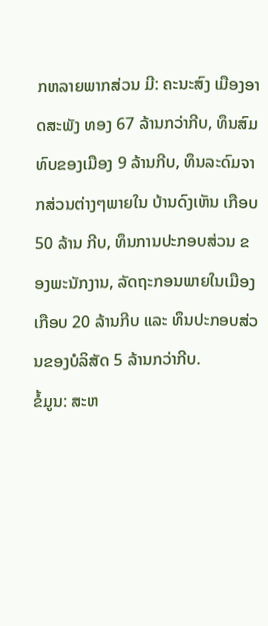ກຫລາຍພາກສ່ວນ ມີ: ຄະນະສົງ ເມືອງອາດສະພັງ ທອງ 67 ລ້ານກວ່າກີບ, ທຶນສົມທົບຂອງເມືອງ 9 ລ້ານກີບ, ທຶນລະດົມຈາກສ່ວນຕ່າງໆພາຍໃນ ບ້ານດົງເຫັນ ເກືອບ 50 ລ້ານ ກີບ, ທຶນການປະກອບສ່ວນ ຂອງພະນັກງານ, ລັດຖະກອນພາຍໃນເມືອງເກືອບ 20 ລ້ານກີບ ແລະ ທຶນປະກອບສ່ວນຂອງບໍລິສັດ 5 ລ້ານກວ່າກີບ.
ຂໍ້ມູນ: ສະຫ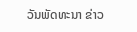ວັນພັດທະນາ ຂ່າວ